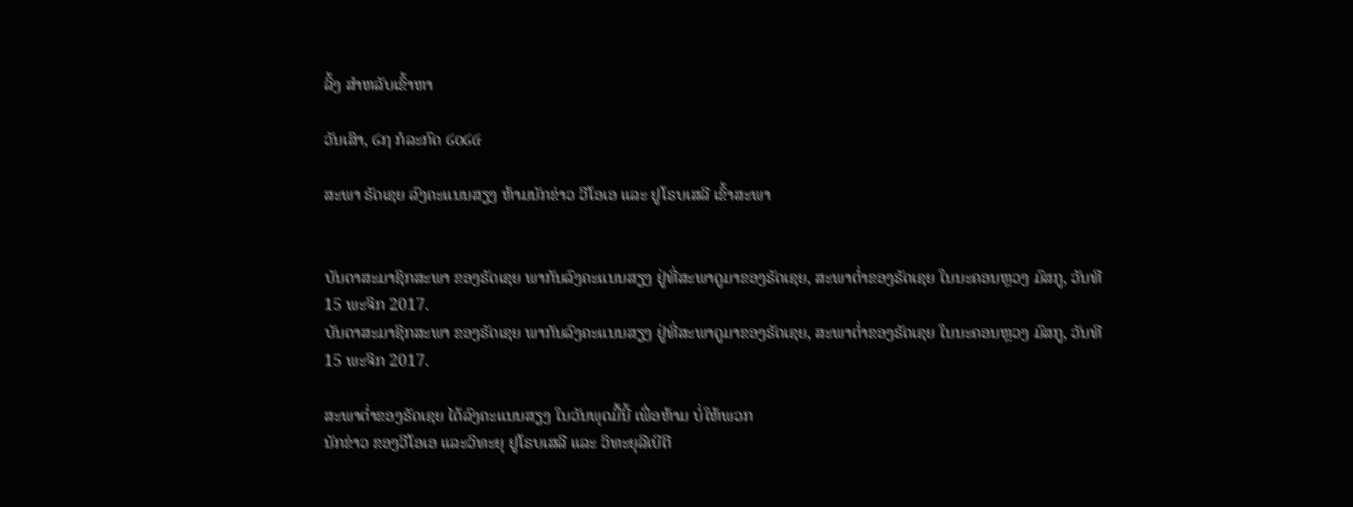ລິ້ງ ສຳຫລັບເຂົ້າຫາ

ວັນເສົາ, ໒໗ ກໍລະກົດ ໒໐໒໔

ສະພາ ຣັດເຊຍ ລົງຄະແນນສຽງ ຫ້າມນັກຂ່າວ ວີໂອເອ ແລະ ຢູໂຣບເສລີ ເຂົ້າສະພາ


ບັນດາສະມາຊິກສະພາ ຂອງຣັດເຊຍ ພາກັນລົງຄະແນນສຽງ ຢູ່ທີ່ສະພາດູມາຂອງຣັດເຊຍ, ສະພາຕ່ຳຂອງຣັດເຊຍ ໃນນະຄອນຫຼວງ ມົສກູ, ວັນທີ 15 ພະຈິກ 2017.
ບັນດາສະມາຊິກສະພາ ຂອງຣັດເຊຍ ພາກັນລົງຄະແນນສຽງ ຢູ່ທີ່ສະພາດູມາຂອງຣັດເຊຍ, ສະພາຕ່ຳຂອງຣັດເຊຍ ໃນນະຄອນຫຼວງ ມົສກູ, ວັນທີ 15 ພະຈິກ 2017.

ສະພາຕ່ຳຂອງຣັດເຊຍ ໄດ້ລົງຄະແນນສຽງ ໃນວັນພຸດມື້ນີ້ ເພື່ອຫ້າມ ບໍ່ໃຫ້ພວກ
ນັກຂ່າວ ຂອງວີໂອເອ ແລະວິທະຍຸ ຢູໂຣບເສລີ ແລະ ວິທະຍຸລີເບີຕີ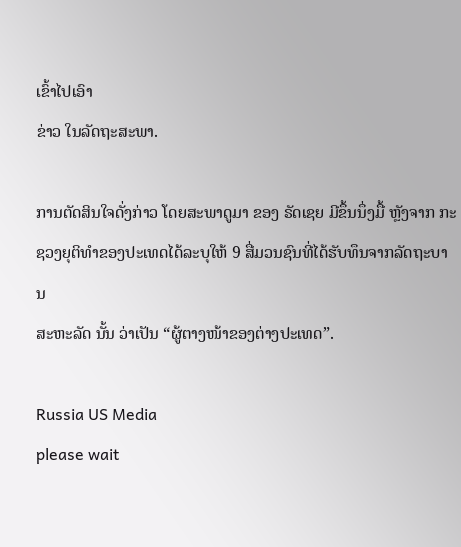ເຂົ້າໄປເອົາ
ຂ່າວ ໃນລັດຖະສະພາ.

ການຕັດສິນໃຈດັ່ງກ່າວ ໂດຍສະພາດູມາ ຂອງ ຣັດເຊຍ ມີຂຶ້ນນຶ່ງມື້ ຫຼັງຈາກ ກະ
ຊວງຍຸຕິທຳຂອງປະເທດໄດ້ລະບຸໃຫ້ 9 ສື່ມວນຊົນທີ່ໄດ້ຮັບທຶນຈາກລັດຖະບານ
ສະຫະລັດ ນັ້ນ ວ່າເປັນ “ຜູ້ຕາງໜ້າຂອງຕ່າງປະເທດ”.

Russia US Media
please wait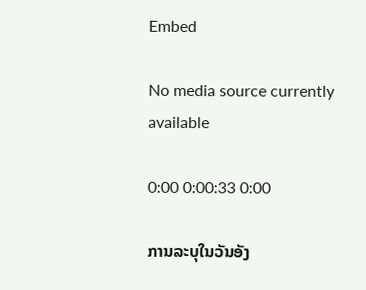Embed

No media source currently available

0:00 0:00:33 0:00

ການລະບຸໃນວັນອັງ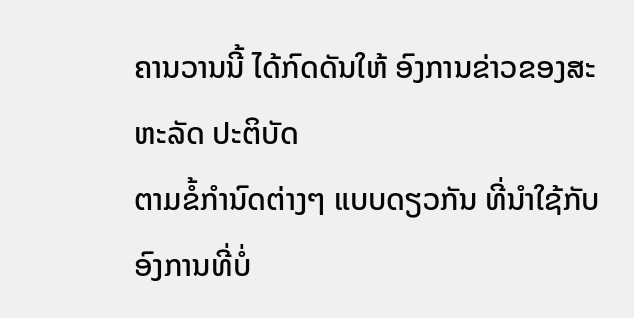ຄານວານນີ້ ໄດ້ກົດດັນໃຫ້ ອົງການຂ່າວຂອງສະຫະລັດ ປະຕິບັດ
ຕາມຂໍ້ກຳນົດຕ່າງໆ ແບບດຽວກັນ ທີ່ນຳໃຊ້ກັບ ອົງການທີ່ບໍ່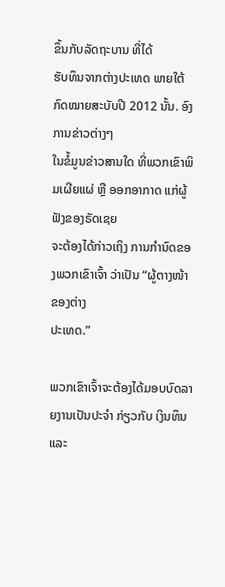ຂຶ້ນກັບລັດຖະບານ ທີ່ໄດ້
ຮັບທຶນຈາກຕ່າງປະເທດ ພາຍໃຕ້ ກົດໝາຍສະບັບປີ 2012 ນັ້ນ. ອົງການຂ່າວຕ່າງໆ
ໃນຂໍ້ມູນຂ່າວສານໃດ ທີ່ພວກເຂົາພິມເຜີຍແຜ່ ຫຼື ອອກອາກາດ ແກ່ຜູ້ຟັງຂອງຣັດເຊຍ
ຈະຕ້ອງໄດ້ກ່າວເຖິງ ການກຳນົດຂອງພວກເຂົາເຈົ້າ ວ່າເປັນ “ຜູ້ຕາງໜ້າຂອງຕ່າງ
ປະເທດ.”

ພວກເຂົາເຈົ້າຈະຕ້ອງໄດ້ມອບບົດລາຍງານເປັນປະຈຳ ກ່ຽວກັບ ເງິນທຶນ ແລະ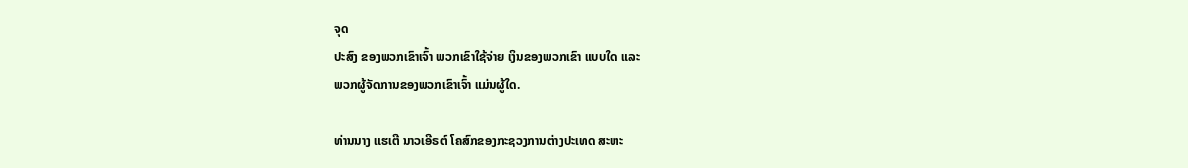ຈຸດ
ປະສົງ ຂອງພວກເຂົາເຈົ້າ ພວກເຂົາໃຊ້ຈ່າຍ ເງິນຂອງພວກເຂົາ ແບບໃດ ແລະ
ພວກຜູ້ຈັດການຂອງພວກເຂົາເຈົ້າ ແມ່ນຜູ້ໃດ.

ທ່ານນາງ ແຮເຕີ ນາວເອີຣຕ໌ ໂຄສົກຂອງກະຊວງການຕ່າງປະເທດ ສະຫະ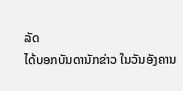ລັດ
ໄດ້ບອກບັນດານັກຂ່າວ ໃນວັນອັງຄານ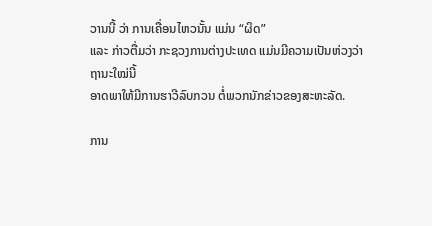ວານນີ້ ວ່າ ການເຄື່ອນໄຫວນັ້ນ ແມ່ນ “ຜິດ”
ແລະ ກ່າວຕື່ມວ່າ ກະຊວງການຕ່າງປະເທດ ແມ່ນມີຄວາມເປັນຫ່ວງວ່າ ຖານະໃໝ່ນີ້
ອາດພາໃຫ້ມີການຮາວີລົບກວນ ຕໍ່ພວກນັກຂ່າວຂອງສະຫະລັດ.

ການ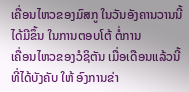ເຄື່ອນໄຫວຂອງມົສກູ ໃນວັນອັງຄານວານນີ້ ໄດ້ມີຂຶ້ນ ໃນການຕອບໂຕ້ ຕໍ່ການ
ເຄື່ອນໄຫວຂອງວໍຊິຕັນ ເມື່ອເດືອນແລ້ວນີ້ ທີ່ໄດ້ບັງຄັບ ໃຫ້ ອົງການຂ່າ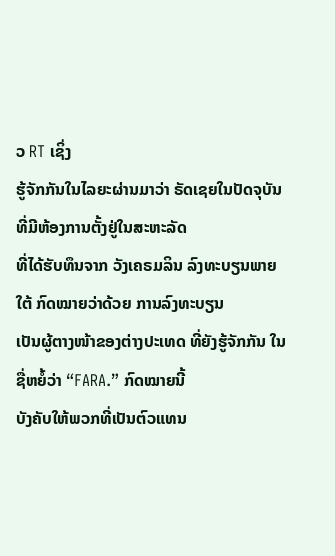ວ RT ເຊິ່ງ
ຮູ້ຈັກກັນໃນໄລຍະຜ່ານມາວ່າ ຣັດເຊຍໃນປັດຈຸບັນ ທີ່ມີຫ້ອງການຕັ້ງຢູ່ໃນສະຫະລັດ
ທີ່ໄດ້ຮັບທຶນຈາກ ວັງເຄຣມລິນ ລົງທະບຽນພາຍໃຕ້ ກົດໝາຍວ່າດ້ວຍ ການລົງທະບຽນ
ເປັນຜູ້ຕາງໜ້າຂອງຕ່າງປະເທດ ທີ່ຍັງຮູ້ຈັກກັນ ໃນຊື່ຫຍໍ້ວ່າ “FARA.” ກົດໝາຍນີ້
ບັງຄັບໃຫ້ພວກທີ່ເປັນຕົວແທນ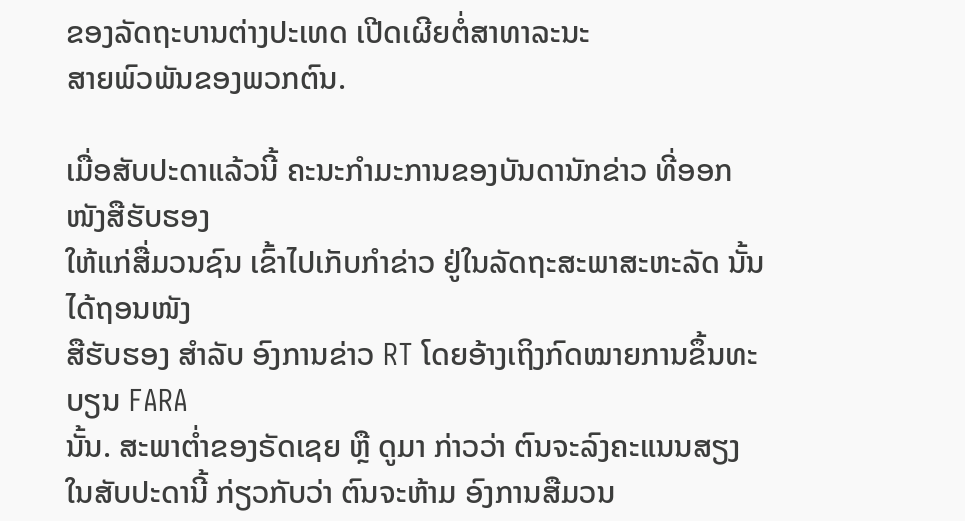ຂອງລັດຖະບານຕ່າງປະເທດ ເປີດເຜີຍຕໍ່ສາທາລະນະ
ສາຍພົວພັນຂອງພວກຕົນ.

ເມື່ອສັບປະດາແລ້ວນີ້ ຄະນະກຳມະການຂອງບັນດານັກຂ່າວ ທີ່ອອກໜັງສືຮັບຮອງ
ໃຫ້ແກ່ສື່ມວນຊົນ ເຂົ້າໄປເກັບກຳຂ່າວ ຢູ່ໃນລັດຖະສະພາສະຫະລັດ ນັ້ນ ໄດ້ຖອນໜັງ
ສືຮັບຮອງ ສຳລັບ ອົງການຂ່າວ RT ໂດຍອ້າງເຖິງກົດໝາຍການຂຶ້ນທະບຽນ FARA
ນັ້ນ. ສະພາຕ່ຳຂອງຣັດເຊຍ ຫຼື ດູມາ ກ່າວວ່າ ຕົນຈະລົງຄະແນນສຽງ ໃນສັບປະດານີ້ ກ່ຽວກັບວ່າ ຕົນຈະຫ້າມ ອົງການສືມວນ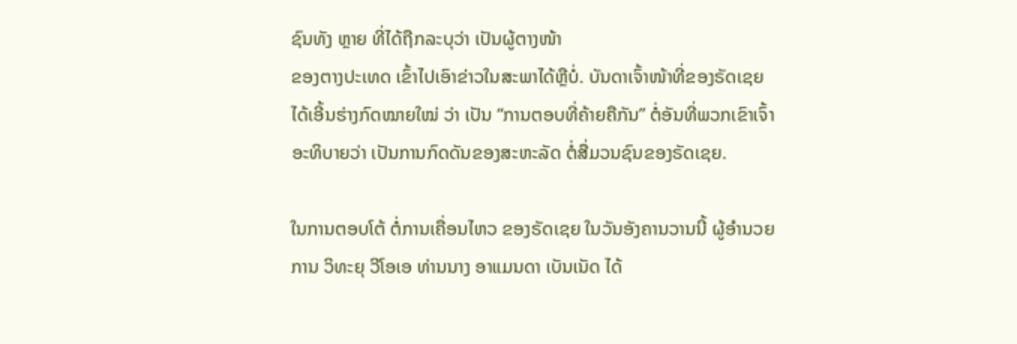ຊົນທັງ ຫຼາຍ ທີ່ໄດ້ຖືກລະບຸວ່າ ເປັນຜູ້ຕາງໜ້າ
ຂອງຕາງປະເທດ ເຂົ້າໄປເອົາຂ່າວໃນສະພາໄດ້ຫຼືບໍ່. ບັນດາເຈົ້າໜ້າທີ່ຂອງຣັດເຊຍ
ໄດ້ເອີ້ນຮ່າງກົດໝາຍໃໝ່ ວ່າ ເປັນ “ການຕອບທີ່ຄ້າຍຄືກັນ” ຕໍ່ອັນທີ່ພວກເຂົາເຈົ້າ
ອະທິບາຍວ່າ ເປັນການກົດດັນຂອງສະຫະລັດ ຕໍ່ສື່ມວນຊົນຂອງຣັດເຊຍ.

ໃນການຕອບໂຕ້ ຕໍ່ການເຄື່ອນໄຫວ ຂອງຣັດເຊຍ ໃນວັນອັງຄານວານນີ້ ຜູ້ອຳນວຍ
ການ ວິທະຍຸ ວີໂອເອ ທ່ານນາງ ອາແມນດາ ເບັນເນັດ ໄດ້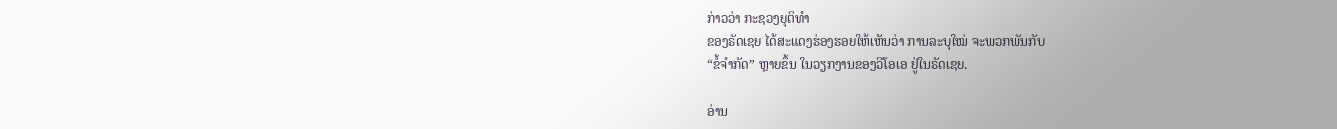ກ່າວວ່າ ກະຊວງຍຸຕິທຳ
ຂອງຣັດເຊຍ ໄດ້ສະແດງຮ່ອງຮອຍໃຫ້ເຫັນວ່າ ການລະບຸໃໝ່ ຈະພວກພັນກັບ
“ຂໍ້ຈຳກັດ” ຫຼາຍຂຶ້ນ ໃນວຽກງານຂອງວີໂອເອ ຢູ່ໃນຣັດເຊຍ.

ອ່ານ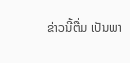ຂ່າວນີ້ຕື່ມ ເປັນພາ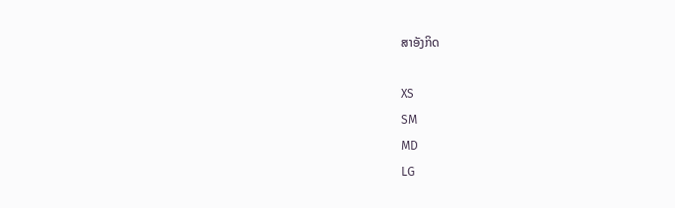ສາອັງກິດ

XS
SM
MD
LG